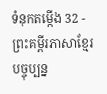ទំនុកតម្កើង 32 - ព្រះគម្ពីរភាសាខ្មែរបច្ចុប្បន្ន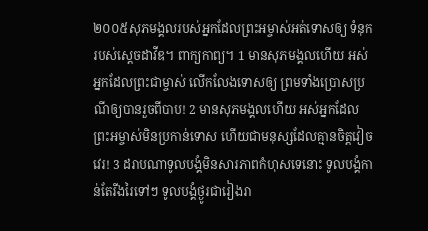២០០៥សុភមង្គលរបស់អ្នកដែលព្រះអម្ចាស់អត់ទោសឲ្យ ទំនុករបស់ស្ដេចដាវីឌ។ ពាក្យកាព្យ។ 1 មានសុភមង្គលហើយ អស់អ្នកដែលព្រះជាម្ចាស់ លើកលែងទោសឲ្យ ព្រមទាំងប្រោសប្រណីឲ្យបានរួចពីបាប! 2 មានសុភមង្គលហើយ អស់អ្នកដែលព្រះអម្ចាស់មិនប្រកាន់ទោស ហើយជាមនុស្សដែលគ្មានចិត្តវៀចវេរ! 3 ដរាបណាទូលបង្គំមិនសារភាពកំហុសទេនោះ ទូលបង្គំកាន់តែរីងរៃទៅៗ ទូលបង្គំថ្ងូរជារៀងរា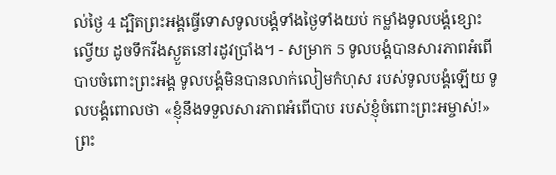ល់ថ្ងៃ 4 ដ្បិតព្រះអង្គធ្វើទោសទូលបង្គំទាំងថ្ងៃទាំងយប់ កម្លាំងទូលបង្គំខ្សោះល្វើយ ដូចទឹករីងស្ងួតនៅរដូវប្រាំង។ - សម្រាក 5 ទូលបង្គំបានសារភាពអំពើបាបចំពោះព្រះអង្គ ទូលបង្គំមិនបានលាក់លៀមកំហុស របស់ទូលបង្គំឡើយ ទូលបង្គំពោលថា «ខ្ញុំនឹងទទួលសារភាពអំពើបាប របស់ខ្ញុំចំពោះព្រះអម្ចាស់!» ព្រះ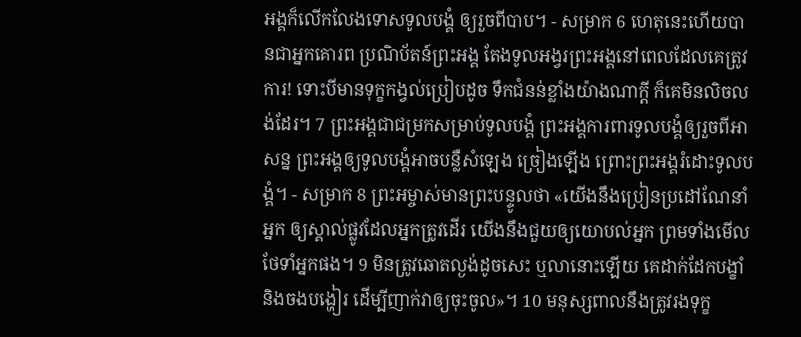អង្គក៏លើកលែងទោសទូលបង្គំ ឲ្យរួចពីបាប។ - សម្រាក 6 ហេតុនេះហើយបានជាអ្នកគោរព ប្រណិប័តន៍ព្រះអង្គ តែងទូលអង្វរព្រះអង្គនៅពេលដែលគេត្រូវការ! ទោះបីមានទុក្ខកង្វល់ប្រៀបដូច ទឹកជំនន់ខ្លាំងយ៉ាងណាក្ដី ក៏គេមិនលិចលង់ដែរ។ 7 ព្រះអង្គជាជម្រកសម្រាប់ទូលបង្គំ ព្រះអង្គការពារទូលបង្គំឲ្យរួចពីអាសន្ន ព្រះអង្គឲ្យទូលបង្គំអាចបន្លឺសំឡេង ច្រៀងឡើង ព្រោះព្រះអង្គរំដោះទូលបង្គំ។ - សម្រាក 8 ព្រះអម្ចាស់មានព្រះបន្ទូលថា «យើងនឹងប្រៀនប្រដៅណែនាំអ្នក ឲ្យស្គាល់ផ្លូវដែលអ្នកត្រូវដើរ យើងនឹងជួយឲ្យយោបល់អ្នក ព្រមទាំងមើលថែទាំអ្នកផង។ 9 មិនត្រូវឆោតល្ងង់ដូចសេះ ឬលានោះឡើយ គេដាក់ដែកបង្ខាំ និងចងបង្ហៀរ ដើម្បីញាក់វាឲ្យចុះចូល»។ 10 មនុស្សពាលនឹងត្រូវរងទុក្ខ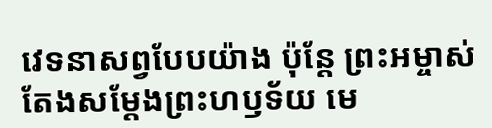វេទនាសព្វបែបយ៉ាង ប៉ុន្តែ ព្រះអម្ចាស់តែងសម្តែងព្រះហឫទ័យ មេ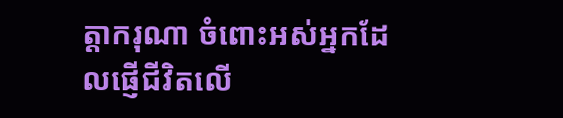ត្តាករុណា ចំពោះអស់អ្នកដែលផ្ញើជីវិតលើ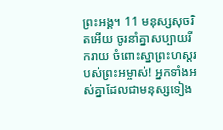ព្រះអង្គ។ 11 មនុស្សសុចរិតអើយ ចូរនាំគ្នាសប្បាយរីករាយ ចំពោះស្នាព្រះហស្ដរបស់ព្រះអម្ចាស់! អ្នកទាំងអស់គ្នាដែលជាមនុស្សទៀង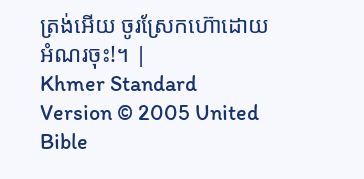ត្រង់អើយ ចូរស្រែកហ៊ោដោយអំណរចុះ!។ |
Khmer Standard Version © 2005 United Bible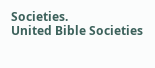Societies.
United Bible Societies